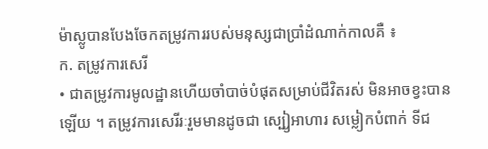ម៉ាស្លូបានបែងចែកតម្រូវការរបស់មនុស្សជាប្រាំដំណាក់កាលគឺ ៖
ក. តម្រូវការសេរី
• ជាតម្រូវការមូលដ្ឋានហើយចាំបាច់បំផុតសម្រាប់ជីវិតរស់ មិនអាចខ្វះបានឡើយ ។ តម្រូវការសេរីរៈរួមមានដូចជា ស្បៀ្ងអាហារ សម្លៀកបំពាក់ ទីជ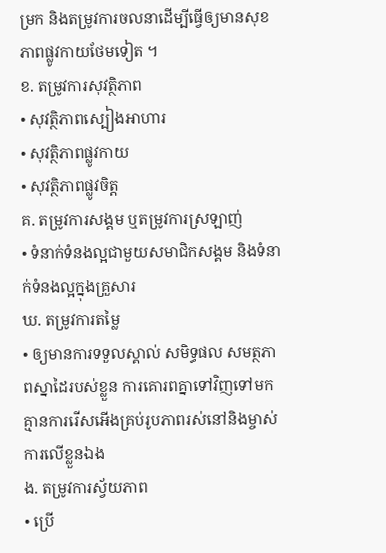ម្រក និងតម្រូវការចលនាដើម្បីធ្វើឲ្យមានសុខភាពផ្លូវកាយថែមទៀត ។
ខ. តម្រូវការសុវត្ថិភាព
• សុវត្ថិភាពស្បៀងអាហារ
• សុវត្ថិភាពផ្លូវកាយ
• សុវត្ថិភាពផ្លូវចិត្ត
គ. តម្រូវការសង្គម ឬតម្រូវការស្រឡាញ់
• ទំនាក់ទំនងល្អជាមួយសមាជិកសង្គម និងទំនាក់ទំនងល្អក្នុងគ្រួសារ
ឃ. តម្រូវការតម្លៃ
• ឲ្យមានការទទួលស្គាល់ សមិទ្ធផល សមត្ថភាពស្នាដៃរបស់ខ្លួន ការគោរពគ្នាទៅវិញទៅមក គ្មានការរើសអើងគ្រប់រូបភាពរស់នៅនិងម្ចាស់ការលើខ្លួនឯង
ង. តម្រូវការស្វ័យភាព
• ប្រើ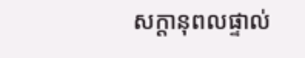សក្តានុពលផ្ទាល់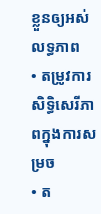ខ្លួនឲ្យអស់លទ្ធភាព
• តម្រូវការសិទ្ធិសេរីភាពក្នុងការសម្រច
• ត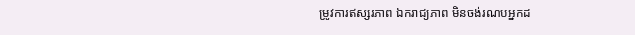ម្រូវការឥស្សរភាព ឯករាជ្យភាព មិនចង់រណបអ្នកដ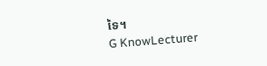ទៃ។
G KnowLecturer